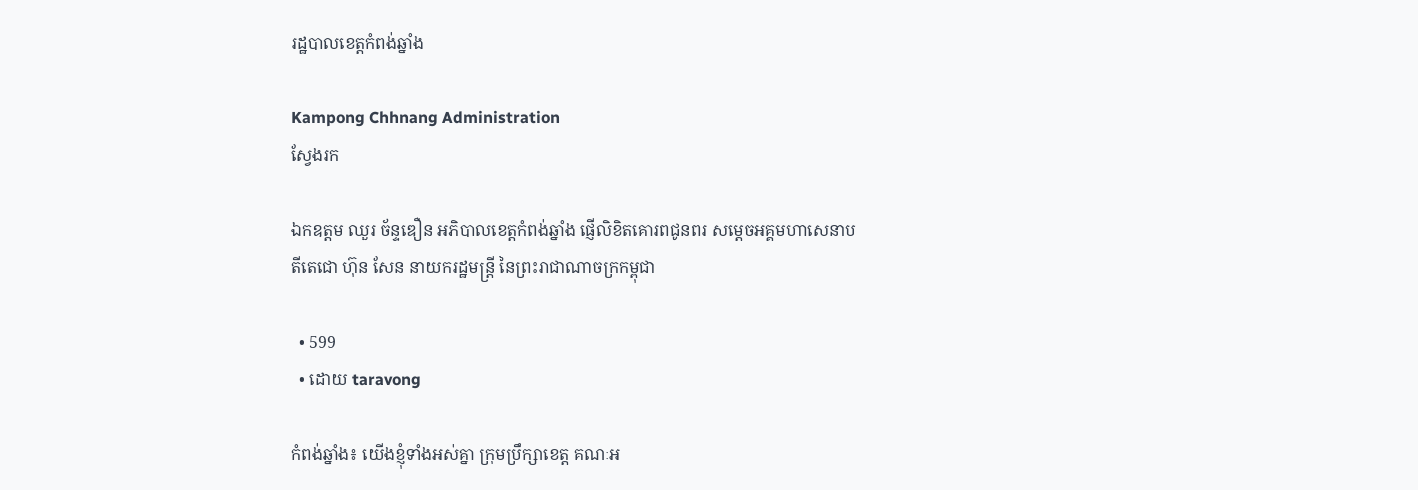រដ្ឋបាលខេត្តកំពង់ឆ្នាំង

Kampong Chhnang Administration
ស្វែងរក

ឯកឧត្ដម ឈួរ ច័ន្ទឌឿន អភិបាលខេត្តកំពង់ឆ្នាំង ផ្ញើលិខិតគោរពជូនពរ សម្តេចអគ្គមហាសេនាបតីតេជោ ហ៊ុន សែន នាយករដ្ឋមន្ត្រី នៃព្រះរាជាណាចក្រកម្ពុជា

  • 599
  • ដោយ taravong

កំពង់ឆ្នាំង៖ យើងខ្ញុំទាំងអស់គ្នា ក្រុមប្រឹក្សាខេត្ត គណៈអ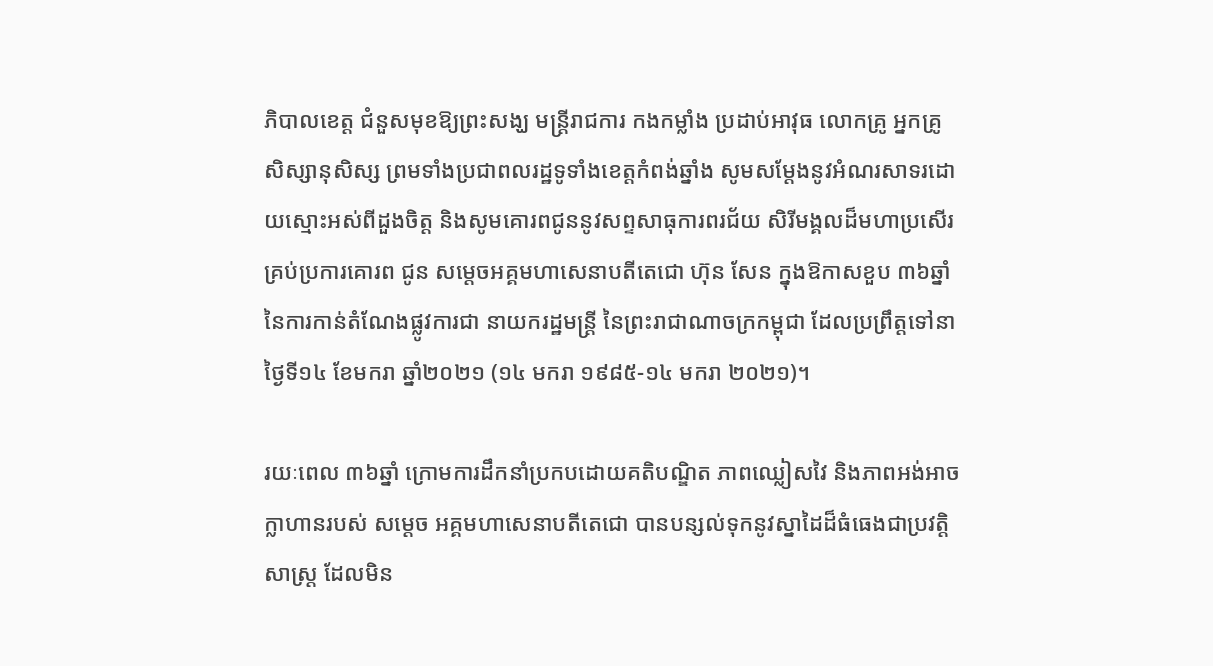ភិបាលខេត្ត ជំនួសមុខឱ្យព្រះសង្ឃ មន្ត្រីរាជការ កងកម្លាំង ប្រដាប់អាវុធ លោកគ្រូ អ្នកគ្រូ សិស្សានុសិស្ស ព្រមទាំងប្រជាពលរដ្ឋទូទាំងខេត្តកំពង់ឆ្នាំង សូមសម្តែងនូវអំណរសាទរដោយស្មោះអស់ពីដួងចិត្ត និងសូមគោរពជូននូវសព្ទសាធុការពរជ័យ សិរីមង្គលដ៏មហាប្រសើរគ្រប់ប្រការគោរព ជូន សម្តេចអគ្គមហាសេនាបតីតេជោ ហ៊ុន សែន ក្នុងឱកាសខួប ៣៦ឆ្នាំ នៃការកាន់តំណែងផ្លូវការជា នាយករដ្ឋមន្ត្រី នៃព្រះរាជាណាចក្រកម្ពុជា ដែលប្រព្រឹត្តទៅនាថ្ងៃទី១៤ ខែមករា ឆ្នាំ២០២១ (១៤ មករា ១៩៨៥-១៤ មករា ២០២១)។

រយៈពេល ៣៦ឆ្នាំ ក្រោមការដឹកនាំប្រកបដោយគតិបណ្ឌិត ភាពឈ្លៀសវៃ និងភាពអង់អាចក្លាហានរបស់ សម្តេច អគ្គមហាសេនាបតីតេជោ បានបន្សល់ទុកនូវស្នាដៃដ៏ធំធេងជាប្រវត្តិសាស្ត្រ ដែលមិន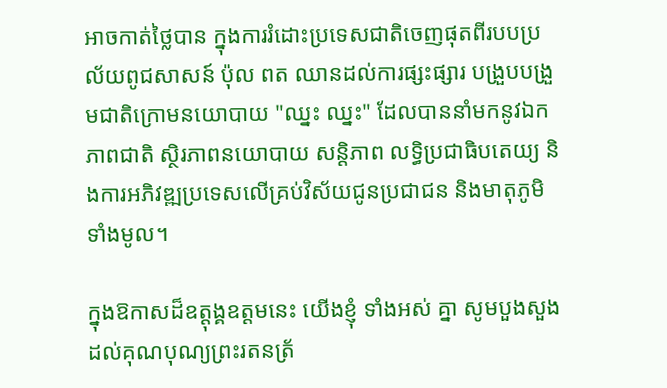អាចកាត់ថ្លៃបាន ក្នុងការរំដោះប្រទេសជាតិចេញផុតពីរបបប្រល័យពូជសាសន៍ ប៉ុល ពត ឈានដល់ការផ្សះផ្សារ បង្រួបបង្រួមជាតិក្រោមនយោបាយ "ឈ្នះ ឈ្នះ" ដែលបាននាំមកនូវឯកភាពជាតិ ស្ថិរភាពនយោបាយ សន្តិភាព លទ្ធិប្រជាធិបតេយ្យ និងការអភិវឌ្ឍប្រទេសលើគ្រប់វិស័យជូនប្រជាជន និងមាតុភូមិទាំងមូល។

ក្នុងឱកាសដ៏ឧត្តុង្គឧត្តមនេះ យើងខ្ញុំ ទាំងអស់ គ្នា សូមបួងសួងដល់គុណបុណ្យព្រះរតនត្រ័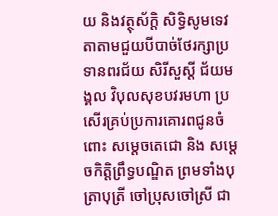យ និងវត្ថុស័ក្តិ សិទ្ធិសូមទេវតាតាមជួយបីបាច់ថែរក្សាប្រទានពរជ័យ សិរីសួស្តី ជ័យមង្គល វិបុលសុខបវរមហា ប្រសើរគ្រប់ប្រការគោរពជូនចំពោះ សម្តេចតេជោ និង សម្តេចកិត្តិព្រឹទ្ធបណ្ឌិត ព្រមទាំងបុត្រាបុត្រី ចៅប្រុសចៅស្រី ជា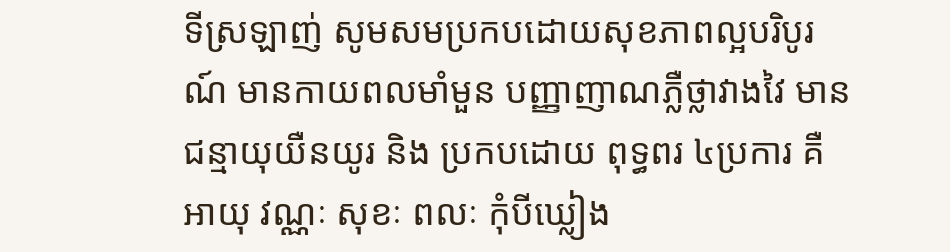ទីស្រឡាញ់ សូមសមប្រកបដោយសុខភាពល្អបរិបូរណ៍ មានកាយពលមាំមួន បញ្ញាញាណភ្លឺថ្លាវាងវៃ មានជន្មាយុយឺនយូរ និង ប្រកបដោយ ពុទ្ធពរ ៤ប្រការ គឺ អាយុ វណ្ណៈ សុខៈ ពលៈ កុំបីឃ្លៀង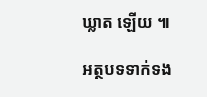ឃ្លាត ឡើយ ៕

អត្ថបទទាក់ទង